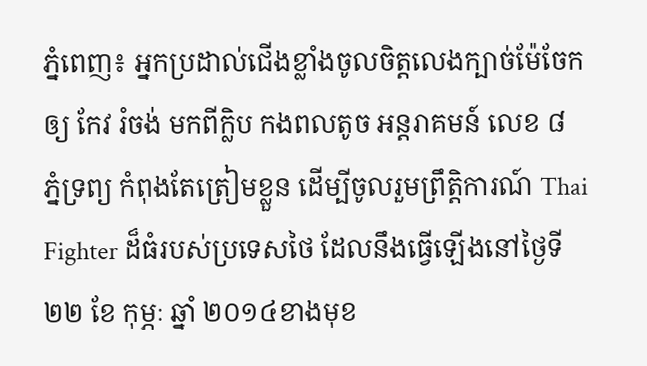ភ្នំពេញ៖ អ្នកប្រដាល់ជើងខ្លាំងចូលចិត្តលេងក្បាច់ម៉ែចែកឲ្យ កែវ រំចង់ មកពីក្លិប កងពលតូច អន្តរាគមន៍ លេខ ៨ ភ្នំទ្រព្យ កំពុងតែត្រៀមខ្លួន ដើម្បីចូលរួមព្រឹត្តិការណ៍ Thai Fighter ដ៏ធំរបស់ប្រទេសថៃ ដែលនឹងធ្វើឡើងនៅថ្ងៃទី ២២ ខែ កុម្ភៈ ឆ្នាំ ២០១៤ខាងមុខ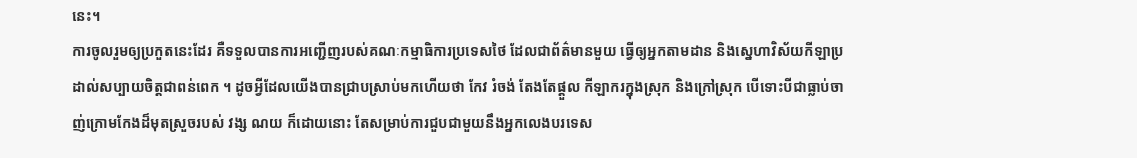នេះ។
ការចូលរួមឲ្យប្រកួតនេះដែរ គឺទទួលបានការអញ្ជើញរបស់គណៈកម្មាធិការប្រទេសថៃ ដែលជាព័ត៌មានមួយ ធ្វើឲ្យអ្នកតាមដាន និងស្នេហាវិស័យកីឡាប្រដាល់សប្បាយចិត្តជាពន់ពេក ។ ដូចអ្វីដែលយើងបានជ្រាបស្រាប់មកហើយថា កែវ រំចង់ តែងតែផ្តួល កីឡាករក្នុងស្រុក និងក្រៅស្រុក បើទោះបីជាធ្លាប់ចាញ់ក្រោមកែងដ៏មុតស្រួចរបស់ វង្ស ណយ ក៏ដោយនោះ តែសម្រាប់ការជួបជាមួយនឹងអ្នកលេងបរទេស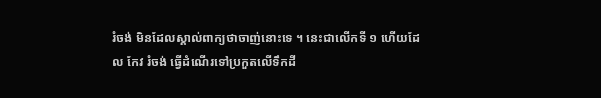រំចង់ មិនដែលស្គាល់ពាក្យថាចាញ់នោះទេ ។ នេះជាលើកទី ១ ហើយដែល កែវ រំចង់ ធ្វើដំណើរទៅប្រកួតលើទឹកដី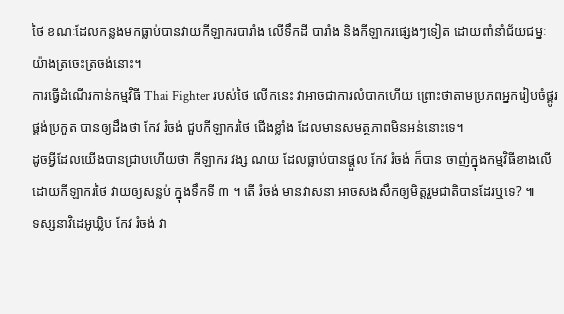ថៃ ខណៈដែលកន្លងមកធ្លាប់បានវាយកីឡាករបារាំង លើទឹកដី បារាំង និងកីឡាករផ្សេងៗទៀត ដោយពាំនាំជ័យជម្នៈយ៉ាងត្រចេះត្រចង់នោះ។
ការធ្វើដំណើរកាន់កម្មវិធី Thai Fighter របស់ថៃ លើកនេះ វាអាចជាការលំបាកហើយ ព្រោះថាតាមប្រភពអ្នករៀបចំផ្គូរផ្គង់ប្រកួត បានឲ្យដឹងថា កែវ រំចង់ ជួបកីឡាករថៃ ជើងខ្លាំង ដែលមានសមត្ថភាពមិនអន់នោះទេ។
ដូចអ្វីដែលយើងបានជ្រាបហើយថា កីឡាករ វង្ស ណយ ដែលធ្លាប់បានផ្តួល កែវ រំចង់ ក៏បាន ចាញ់ក្នុងកម្មវិធីខាងលើ ដោយកីឡាករថៃ វាយឲ្យសន្លប់ ក្នុងទឹកទី ៣ ។ តើ រំចង់ មានវាសនា អាចសងសឹកឲ្យមិត្តរួមជាតិបានដែរឬទេ? ៕
ទស្សនាវិដេអូឃ្លិប កែវ រំចង់ វា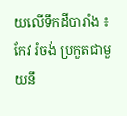យលើទឹកដីបារាំង ៖
កែវ រំចង់ ប្រកួតជាមួយនឹ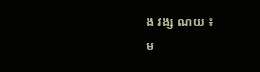ង វង្ស ណយ ៖
ម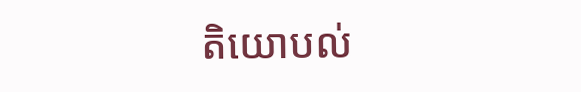តិយោបល់